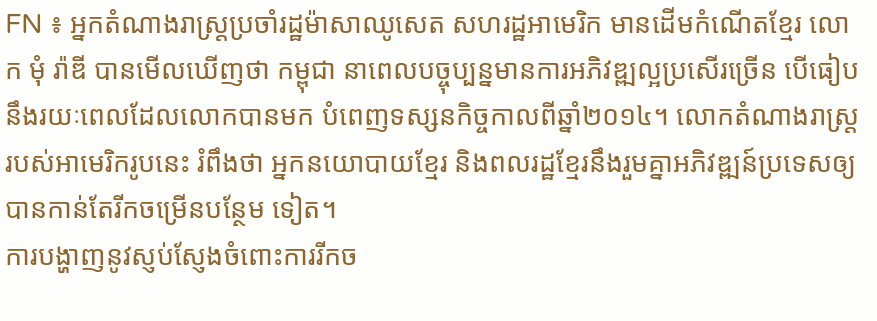FN ៖ អ្នកតំណាងរាស្រ្តប្រចាំរដ្ឋម៉ាសាឈូសេត សហរដ្ឋអាមេរិក មានដើមកំណើតខ្មែរ លោក មុំ រ៉ាឌី បានមើលឃើញថា កម្ពុជា នាពេលបច្ចុប្បន្នមានការអភិវឌ្ឍល្អប្រសើរច្រើន បើធៀបនឹងរយៈពេលដែលលោកបានមក បំពេញទស្សនកិច្ចកាលពីឆ្នាំ២០១៤។ លោកតំណាងរាស្រ្តរបស់អាមេរិករូបនេះ រំពឹងថា អ្នកនយោបាយខ្មែរ និងពលរដ្ឋខ្មែរនឹងរួមគ្នាអភិវឌ្ឍន៍ប្រទេសឲ្យបានកាន់តែរីកចម្រើនបន្ថែម ទៀត។
ការបង្ហាញនូវស្ញប់ស្ញែងចំពោះការរីកច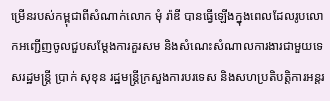ម្រើនរបស់កម្ពុជាពីសំណាក់លោក មុំ រ៉ាឌី បានធ្វើឡើងក្នុងពេលដែលរូបលោកអញ្ជើញចូលជួបសម្តែងការគួរសម និងសំណេះសំណាលការងារជាមួយទេសរដ្ឋមន្រ្តី ប្រាក់ សុខុន រដ្ឋមន្រ្តីក្រសួងការបរទេស និងសហប្រតិបត្តិការអន្តរ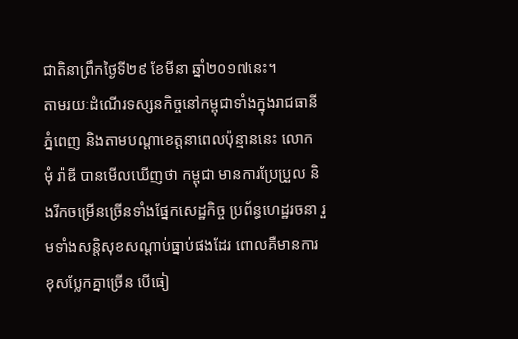ជាតិនាព្រឹកថ្ងៃទី២៩ ខែមីនា ឆ្នាំ២០១៧នេះ។
តាមរយៈដំណើរទស្សនកិច្ចនៅកម្ពុជាទាំងក្នុងរាជធានីភ្នំពេញ និងតាមបណ្តាខេត្តនាពេលប៉ុន្មាននេះ លោក មុំ រ៉ាឌី បានមើលឃើញថា កម្ពុជា មានការប្រែប្រួល និងរីកចម្រើនច្រើនទាំងផ្នែកសេដ្ឋកិច្ច ប្រព័ន្ធហេដ្ឋរចនា រួមទាំងសន្តិសុខសណ្តាប់ធ្នាប់ផងដែរ ពោលគឺមានការ ខុសប្លែកគ្នាច្រើន បើធៀ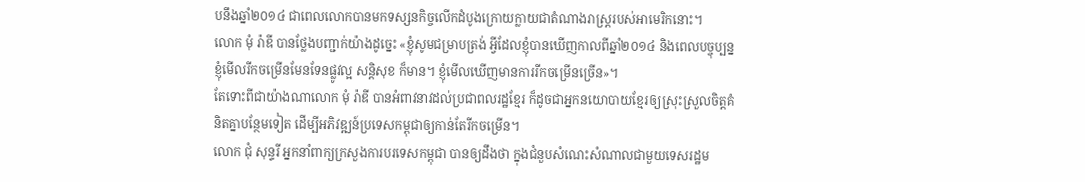បនឹងឆ្នាំ២០១៤ ជាពេលលោកបានមកទស្សនកិច្ចលើកដំបូងក្រោយក្លាយជាតំណាងរាស្រ្តរបស់អាមេរិកនោះ។
លោក មុំ រ៉ាឌី បានថ្លែងបញ្ជាក់យ៉ាងដូច្នេះ «ខ្ញុំសូមជម្រាបត្រង់ អ្វីដែលខ្ញុំបានឃើញកាលពីឆ្នាំ២០១៤ និងពេលបច្ចុប្បន្ន ខ្ញុំមើលរីកចម្រើនមែនទែនផ្លូវល្អ សន្តិសុខ ក៏មាន។ ខ្ញុំមើលឃើញមានការរីកចម្រើនច្រើន»។
តែទោះពីជាយ៉ាងណាលោក មុំ រ៉ាឌី បានអំពាវនាវដល់ប្រជាពលរដ្ឋខ្មែរ ក៏ដូចជាអ្នកនយោបាយខ្មែរឲ្យស្រុះស្រួលចិត្តគំនិតគ្នាបន្ថែមទៀត ដើម្បីអភិវឌ្ឍន៍ប្រទេសកម្ពុជាឲ្យកាន់តែរីកចម្រើន។
លោក ជុំ សុន្ទរី អ្នកនាំពាក្យក្រសួងការបរទេសកម្ពុជា បានឲ្យដឹងថា ក្នុងជំនួបសំណេះសំណាលជាមួយទេសរដ្ឋម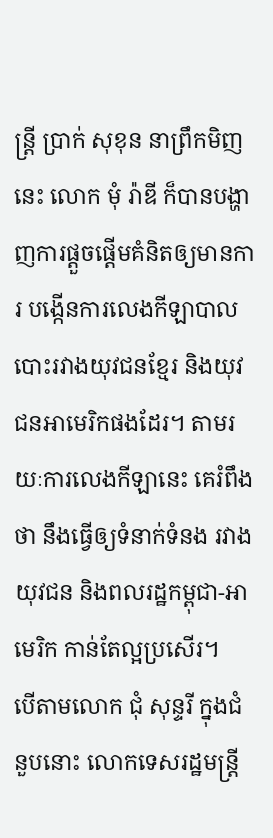ន្រ្តី ប្រាក់ សុខុន នាព្រឹកមិញនេះ លោក មុំ រ៉ាឌី ក៏បានបង្ហាញការផ្តួចផ្តើមគំនិតឲ្យមានការ បង្កើនការលេងកីឡាបាលបោះរវាងយុវជនខ្មែរ និងយុវជនអាមេរិកផងដែរ។ តាមរយៈការលេងកីឡានេះ គេរំពឹងថា នឹងធ្វើឲ្យទំនាក់ទំនង រវាងយុវជន និងពលរដ្ឋកម្ពុជា-អាមេរិក កាន់តែល្អប្រសើរ។
បើតាមលោក ជុំ សុន្ទរី ក្នុងជំនួបនោះ លោកទេសរដ្ឋមន្រ្តី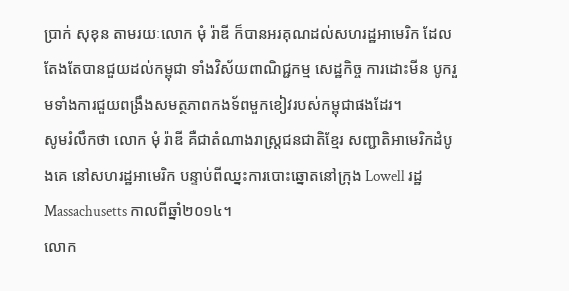ប្រាក់ សុខុន តាមរយៈលោក មុំ រ៉ាឌី ក៏បានអរគុណដល់សហរដ្ឋអាមេរិក ដែលតែងតែបានជួយដល់កម្ពុជា ទាំងវិស័យពាណិជ្ជកម្ម សេដ្ឋកិច្ច ការដោះមីន បូករួមទាំងការជួយពង្រឹងសមត្ថភាពកងទ័ពមួកខៀវរបស់កម្ពុជាផងដែរ។
សូមរំលឹកថា លោក មុំ រ៉ាឌី គឺជាតំណាងរាស្ត្រជនជាតិខ្មែរ សញ្ជាតិអាមេរិកដំបូងគេ នៅសហរដ្ឋអាមេរិក បន្ទាប់ពីឈ្នះការបោះឆ្នោតនៅក្រុង Lowell រដ្ឋ Massachusetts កាលពីឆ្នាំ២០១៤។
លោក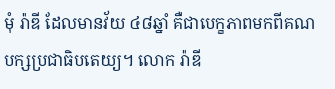មុំ រ៉ាឌី ដែលមានវ័យ ៤៨ឆ្នាំ គឺជាបេក្ខភាពមកពីគណបក្សប្រជាធិបតេយ្យ។ លោក រ៉ាឌី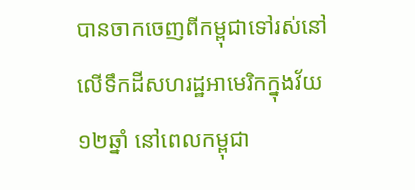បានចាកចេញពីកម្ពុជាទៅរស់នៅលើទឹកដីសហរដ្ឋអាមេរិកក្នុងវ័យ ១២ឆ្នាំ នៅពេលកម្ពុជា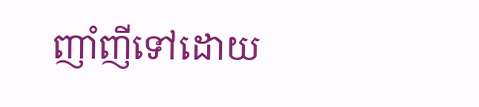ញាំញីទៅដោយ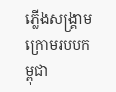ភ្លើងសង្គ្រាមក្រោមរបបកម្ពុជា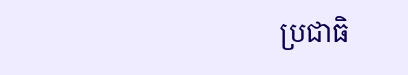ប្រជាធិ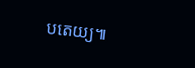បតេយ្យ៕